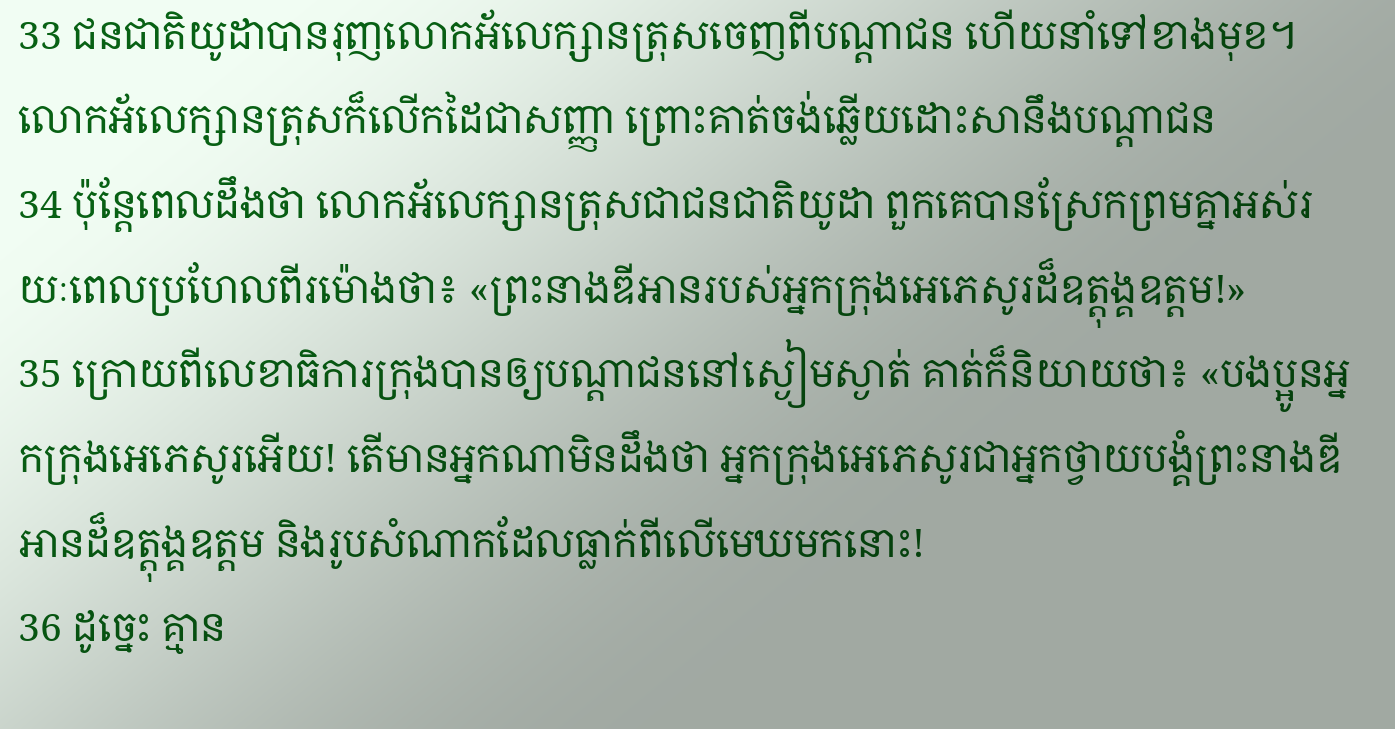33 ជនជាតិយូដាបានរុញលោកអ័លេក្សានត្រុសចេញពីបណ្ដាជន ហើយនាំទៅខាងមុខ។ លោកអ័លេក្សានត្រុសក៏លើកដៃជាសញ្ញា ព្រោះគាត់ចង់ឆ្លើយដោះសានឹងបណ្ដាជន
34 ប៉ុន្ដែពេលដឹងថា លោកអ័លេក្សានត្រុសជាជនជាតិយូដា ពួកគេបានស្រែកព្រមគ្នាអស់រយៈពេលប្រហែលពីរម៉ោងថា៖ «ព្រះនាងឌីអានរបស់អ្នកក្រុងអេភេសូរដ៏ឧត្ដុង្គឧត្ដម!»
35 ក្រោយពីលេខាធិការក្រុងបានឲ្យបណ្ដាជននៅស្ងៀមស្ងាត់ គាត់ក៏និយាយថា៖ «បងប្អូនអ្នកក្រុងអេភេសូរអើយ! តើមានអ្នកណាមិនដឹងថា អ្នកក្រុងអេភេសូរជាអ្នកថ្វាយបង្គំព្រះនាងឌីអានដ៏ឧត្ដុង្គឧត្ដម និងរូបសំណាកដែលធ្លាក់ពីលើមេឃមកនោះ!
36 ដូច្នេះ គ្មាន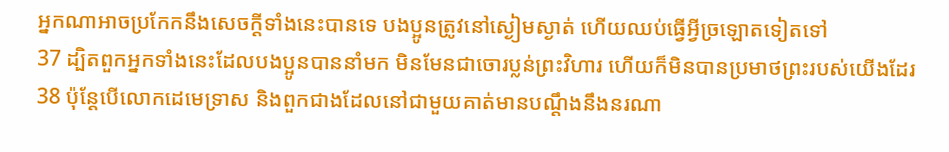អ្នកណាអាចប្រកែកនឹងសេចក្ដីទាំងនេះបានទេ បងប្អូនត្រូវនៅស្ងៀមស្ងាត់ ហើយឈប់ធ្វើអ្វីច្រឡោតទៀតទៅ
37 ដ្បិតពួកអ្នកទាំងនេះដែលបងប្អូនបាននាំមក មិនមែនជាចោរប្លន់ព្រះវិហារ ហើយក៏មិនបានប្រមាថព្រះរបស់យើងដែរ
38 ប៉ុន្ដែបើលោកដេមេទ្រាស និងពួកជាងដែលនៅជាមួយគាត់មានបណ្ដឹងនឹងនរណា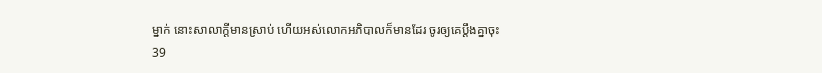ម្នាក់ នោះសាលាក្ដីមានស្រាប់ ហើយអស់លោកអភិបាលក៏មានដែរ ចូរឲ្យគេប្ដឹងគ្នាចុះ
39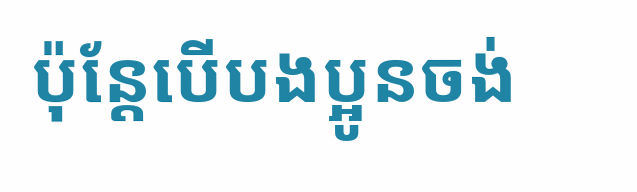ប៉ុន្ដែបើបងប្អូនចង់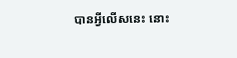បានអ្វីលើសនេះ នោះ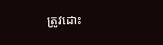ត្រូវដោះ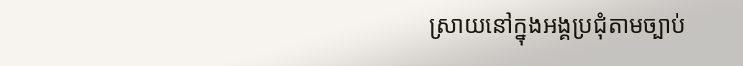ស្រាយនៅក្នុងអង្គប្រជុំតាមច្បាប់